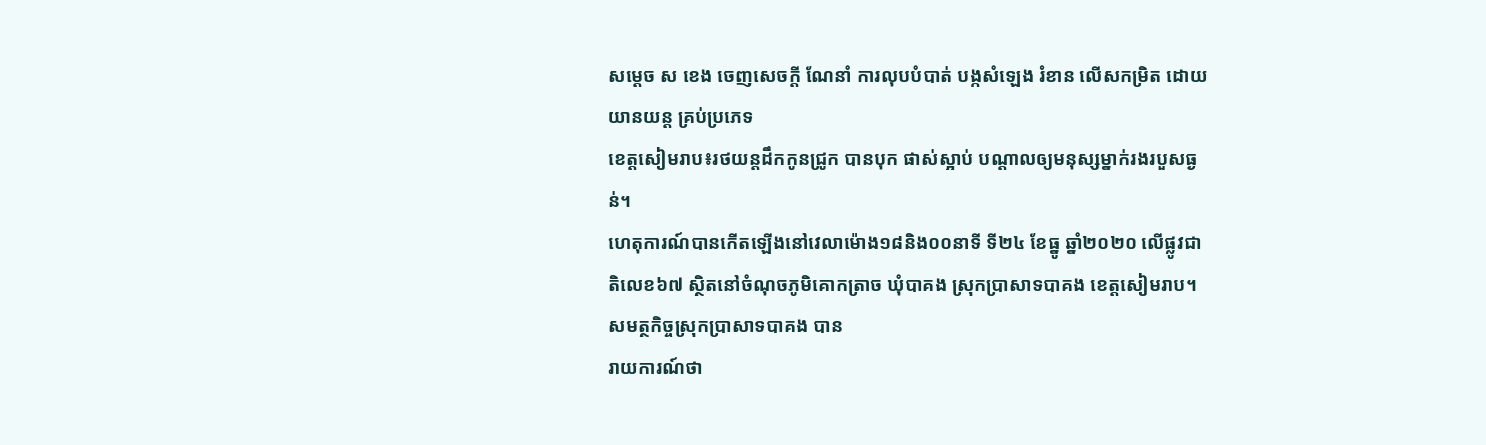សម្ដេច ស ខេង ចេញសេចក្ដី ណែនាំ ការលុបបំបាត់ បង្កសំឡេង រំខាន លើសកម្រិត ដោយយានយន្ត គ្រប់ប្រភេទ
ខេត្តសៀមរាប៖រថយន្តដឹកកូនជ្រូក បានបុក ផាស់ស្អាប់ បណ្ដាលឲ្យមនុស្សម្នាក់រងរបួសធ្ងន់។
ហេតុការណ៍បានកើតឡើងនៅវេលាម៉ោង១៨និង០០នាទី ទី២៤ ខែធ្នូ ឆ្នាំ២០២០ លេីផ្លូវជាតិលេខ៦៧ ស្ថិតនៅចំណុចភូមិគោកត្រាច ឃុំបាគង ស្រុកប្រាសាទបាគង ខេត្តសៀមរាប។
សមត្ថកិច្ចស្រុកប្រាសាទបាគង បាន
រាយការណ៍ថា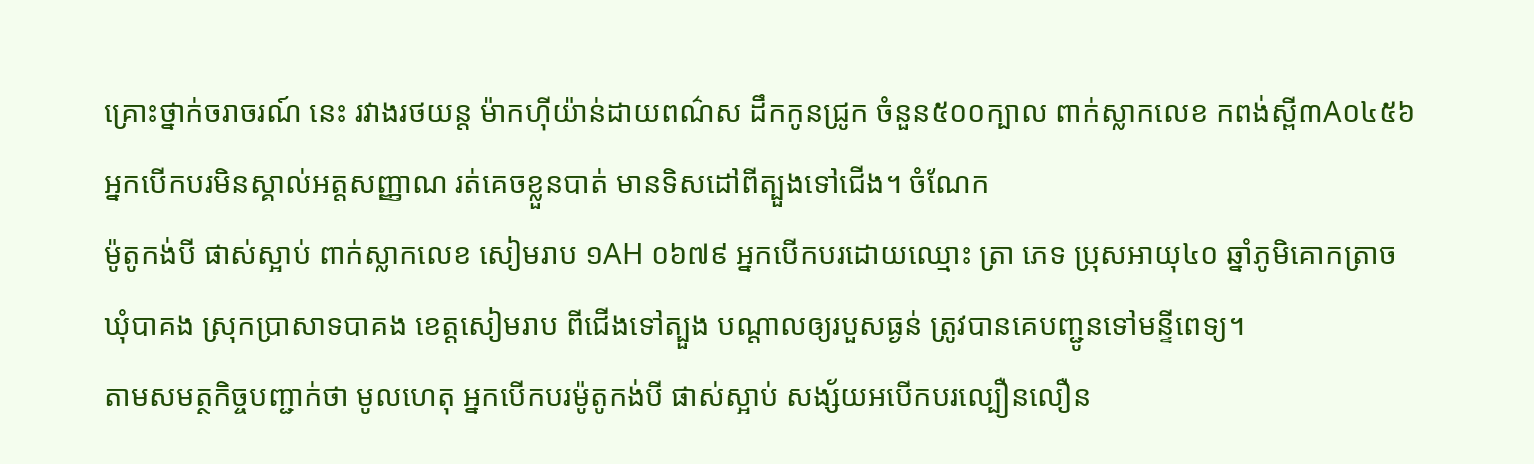គ្រោះថ្នាក់ចរាចរណ៍ នេះ រវាងរថយន្ត ម៉ាកហ៊ីយ៉ាន់ដាយពណ៌ស ដឹកកូនជ្រូក ចំនួន៥០០ក្បាល ពាក់ស្លាកលេខ កពង់ស្ពី៣A០៤៥៦ អ្នកបើកបរមិនស្គាល់អត្តសញ្ញាណ រត់គេចខ្លួនបាត់ មានទិសដៅពីត្បួងទៅជើង។ ចំណែក
ម៉ូតូកង់បី ផាស់ស្អាប់ ពាក់ស្លាកលេខ សៀមរាប ១AH ០៦៧៩ អ្នកបើកបរដោយឈ្មោះ ត្រា ភេទ ប្រុសអាយុ៤០ ឆ្នាំភូមិគោកត្រាច ឃុំបាគង ស្រុកប្រាសាទបាគង ខេត្តសៀមរាប ពីជើងទៅត្បួង បណ្ដាលឲ្យរបួសធ្ងន់ ត្រូវបានគេបញ្ជូនទៅមន្ទីពេទ្យ។
តាមសមត្ថកិច្ចបញ្ជាក់ថា មូលហេតុ អ្នកបេីកបរម៉ូតូកង់បី ផាស់ស្អាប់ សង្ស័យអបើកបរល្បឿនលឿន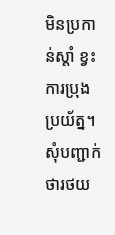មិនប្រកាន់ស្ដាំ ខ្វះការប្រុងប្រយ័ត្ន។
សុំបញ្ជាក់ថារថយ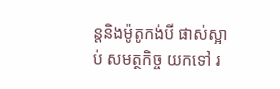ន្តនិងម៉ូតូកង់បី ផាស់ស្អាប់ សមត្ថកិច្ច យកទៅ រ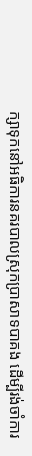ក្សាទុកនៅអធិការនគរបាលស្រុកប្រាសាទបាគង ដើម្បីរង់ចាំការ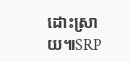ដោះស្រាយ៕SRP